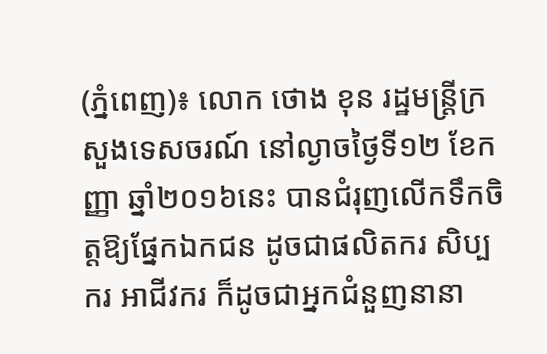(ភ្នំពេញ)៖ លោក ថោង ខុន រដ្ឋមន្រ្តីក្រសួងទេសចរណ៍ នៅល្ងាចថ្ងៃទី១២ ខែកញ្ញា ឆ្នាំ២០១៦នេះ បានជំរុញលើកទឹកចិត្តឱ្យផ្នែកឯកជន ដូចជាផលិតករ សិប្បករ អាជីវករ ក៏ដូចជាអ្នកជំនួញនានា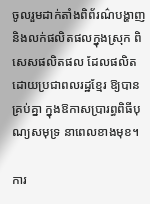ចូលរួមដាក់តាំងពិព័រណ៌បង្ហាញ និងលក់ផលិតផលក្នុងស្រុក ពិសេសផលិតផល ដែលផលិតដោយប្រជាពលរដ្ឋខ្មែរ ឱ្យបានគ្រប់គ្នា ក្នុងឱកាសប្រារព្ធពិធីបុណ្យសមុទ្រ នាពេលខាងមុខ។

ការ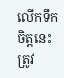លើកទឹកចិត្តនេះ ត្រូវ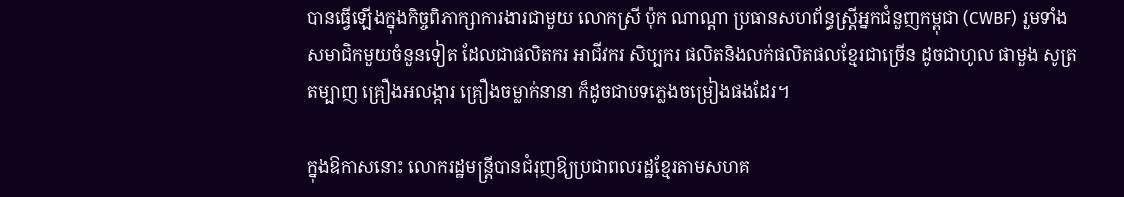បានធ្វើឡើងក្នុងកិច្ចពិភាក្សាការងារជាមួយ លោកស្រី ប៉ុក ណាណ្ដា ប្រធានសហព័ន្ធស្រ្តីអ្នកជំនួញកម្ពុជា (CWBF) រួមទាំងសមាជិកមួយចំនួនទៀត ដែលជាផលិតករ អាជីវករ សិប្បករ ផលិតនិងលក់ផលិតផលខ្មែរជាច្រើន ដូចជាហូល ផាមួង សូត្រ តម្បាញ គ្រឿងអលង្ការ គ្រឿងចម្លាក់នានា ក៏ដូចជាបទភ្លេងចម្រៀងផងដែរ។

ក្នុងឱកាសនោះ លោករដ្ឋមន្រ្តីបានជំរុញឱ្យប្រជាពលរដ្ឋខ្មែរតាមសហគ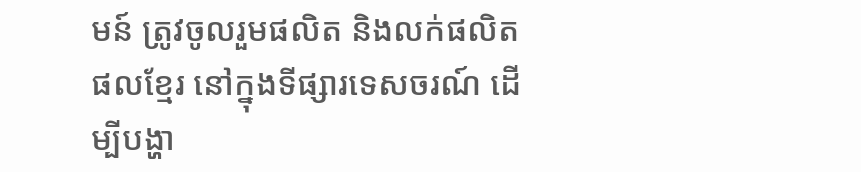មន៍ ត្រូវចូលរួមផលិត និងលក់ផលិតផលខ្មែរ នៅក្នុងទីផ្សារទេសចរណ៍ ដើម្បីបង្ហា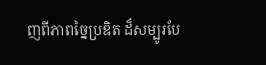ញពីភាពច្នៃប្រឌិត ដ៏សម្បូរបែ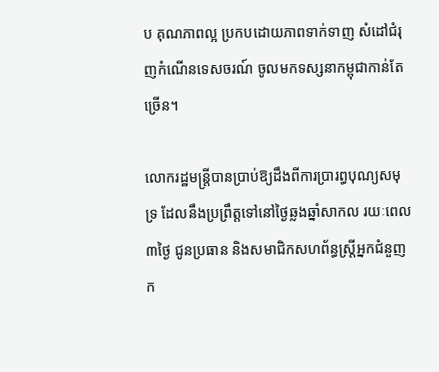ប គុណភាពល្អ ប្រកបដោយភាពទាក់ទាញ សំដៅជំរុញកំណើនទេសចរណ៍ ចូលមកទស្សនាកម្ពុជាកាន់តែច្រើន។

លោករដ្ឋមន្រ្តីបានប្រាប់ឱ្យដឹងពីការប្រារព្ធបុណ្យសមុទ្រ ដែលនឹងប្រព្រឹត្តទៅនៅថ្ងៃឆ្លងឆ្នាំសាកល រយៈពេល៣ថ្ងៃ ជូនប្រធាន និងសមាជិកសហព័ន្ធស្រ្តីអ្នកជំនួញក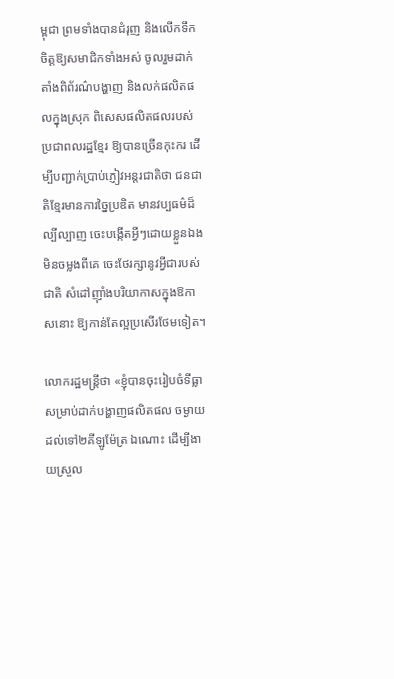ម្ពុជា ព្រមទាំងបានជំរុញ និងលើកទឹកចិត្តឱ្យសមាជិកទាំងអស់ ចូលរួមដាក់តាំងពិព័រណ៌បង្ហាញ និងលក់ផលិតផលក្នុងស្រុក ពិសេសផលិតផលរបស់ប្រជាពលរដ្ឋខ្មែរ ឱ្យបានច្រើនកុះករ ដើម្បីបញ្ជាក់ប្រាប់ភ្ញៀវអន្តរជាតិថា ជនជាតិខ្មែរមានការច្នៃប្រឌិត មានវប្បធម៌ដ៏ល្បីល្បាញ ចេះបង្កើតអ្វីៗដោយខ្លួនឯងមិនចម្លងពីគេ ចេះថែរក្សានូវអ្វីជារបស់ជាតិ សំដៅញ៉ាំងបរិយាកាសក្នុងឱកាសនោះ ឱ្យកាន់តែល្អប្រសើរថែមទៀត។

លោករដ្ឋមន្រ្តីថា «ខ្ញុំបានចុះរៀបចំទីធ្លាសម្រាប់ដាក់បង្ហាញផលិតផល ចម្ងាយដល់ទៅ២គីឡូម៉ែត្រ ឯណោះ ដើម្បីងាយស្រួល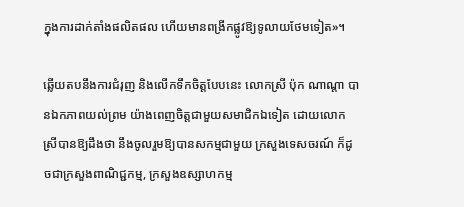ក្នុងការដាក់តាំងផលិតផល ហើយមានពង្រីកផ្លូវឱ្យទូលាយថែមទៀត»។

ឆ្លើយតបនឹងការជំរុញ និងលើកទឹកចិត្តបែបនេះ លោកស្រី ប៉ុក ណាណ្ដា បានឯកភាពយល់ព្រម យ៉ាងពេញចិត្តជាមួយសមាជិកឯទៀត ដោយលោកស្រីបានឱ្យដឹងថា នឹងចូលរួមឱ្យបានសកម្មជាមួយ ក្រសួងទេសចរណ៍ ក៏ដូចជាក្រសួងពាណិជ្ជកម្ម, ក្រសួងឧស្សាហកម្ម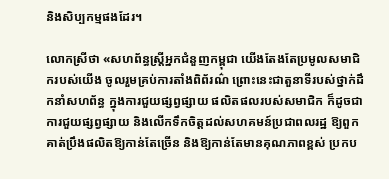និងសិប្បកម្មផងដែរ។

លោកស្រីថា «សហព័ន្ធស្រ្តីអ្នកជំនួញកម្ពុជា យើងតែងតែប្រមូលសមាជិករបស់យើង ចូលរួមគ្រប់ការតាំងពិព័រណ៌ ព្រោះនេះជាតួនាទីរបស់ថ្នាក់ដឹកនាំសហព័ន្ធ ក្នុងការជួយផ្សព្វផ្សាយ ផលិតផលរបស់សមាជិក ក៏ដូចជាការជួយផ្សព្វផ្សាយ និងលើកទឹកចិត្តដល់សហគមន៍ប្រជាពលរដ្ឋ ឱ្យពួកគាត់ប្រឹងផលិតឱ្យកាន់តែច្រើន និងឱ្យកាន់តែមានគុណភាពខ្ពស់ ប្រកប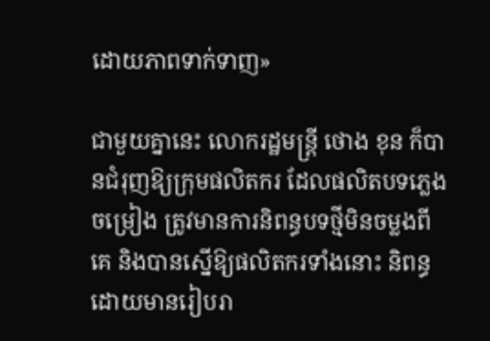ដោយភាពទាក់ទាញ»

ជាមួយគ្នានេះ លោករដ្ឋមន្រ្តី ថោង ខុន ក៏បានជំរុញឱ្យក្រុមផលិតករ ដែលផលិតបទភ្លេងចម្រៀង ត្រូវមានការនិពន្ធបទថ្មីមិនចម្លងពីគេ និងបានស្នើឱ្យផលិតករទាំងនោះ និពន្ធដោយមានរៀបរា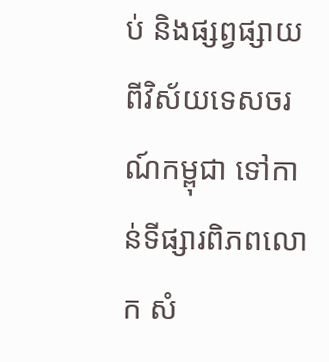ប់ និងផ្សព្វផ្សាយពីវិស័យទេសចរណ៍កម្ពុជា ទៅកាន់ទីផ្សារពិភពលោក សំ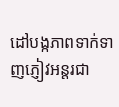ដៅបង្កភាពទាក់ទាញភ្ញៀវអន្តរជា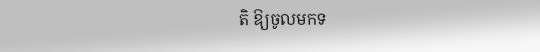តិ ឱ្យចូលមកទ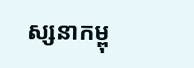ស្សនាកម្ពុ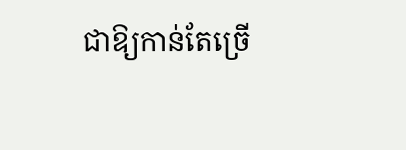ជាឱ្យកាន់តែច្រើ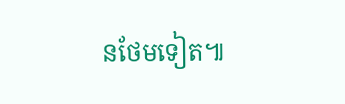នថែមទៀត៕